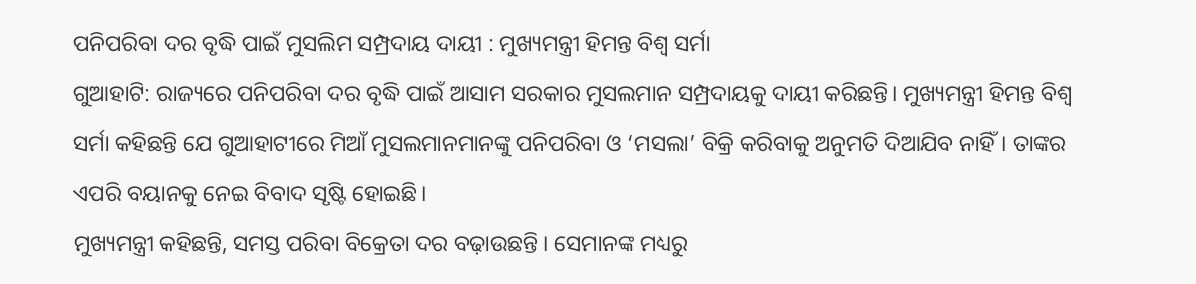ପନିପରିବା ଦର ବୃଦ୍ଧି ପାଇଁ ମୁସଲିମ ସମ୍ପ୍ରଦାୟ ଦାୟୀ : ମୁଖ୍ୟମନ୍ତ୍ରୀ ହିମନ୍ତ ବିଶ୍ଵ ସର୍ମା
ଗୁଆହାଟି: ରାଜ୍ୟରେ ପନିପରିବା ଦର ବୃଦ୍ଧି ପାଇଁ ଆସାମ ସରକାର ମୁସଲମାନ ସମ୍ପ୍ରଦାୟକୁ ଦାୟୀ କରିଛନ୍ତି। ମୁଖ୍ୟମନ୍ତ୍ରୀ ହିମନ୍ତ ବିଶ୍ଵ ସର୍ମା କହିଛନ୍ତି ଯେ ଗୁଆହାଟୀରେ ମିଆଁ ମୁସଲମାନମାନଙ୍କୁ ପନିପରିବା ଓ ‘ମସଲା’ ବିକ୍ରି କରିବାକୁ ଅନୁମତି ଦିଆଯିବ ନାହିଁ। ତାଙ୍କର ଏପରି ବୟାନକୁ ନେଇ ବିବାଦ ସୃଷ୍ଟି ହୋଇଛି।
ମୁଖ୍ୟମନ୍ତ୍ରୀ କହିଛନ୍ତି, ସମସ୍ତ ପରିବା ବିକ୍ରେତା ଦର ବଢ଼ାଉଛନ୍ତି । ସେମାନଙ୍କ ମଧ୍ୟରୁ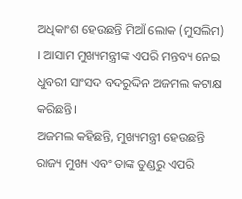ଅଧିକାଂଶ ହେଉଛନ୍ତି ମିଆଁ ଲୋକ (ମୁସଲିମ) । ଆସାମ ମୁଖ୍ୟମନ୍ତ୍ରୀଙ୍କ ଏପରି ମନ୍ତବ୍ୟ ନେଇ ଧୁବରୀ ସାଂସଦ ବଦରୁଦ୍ଦିନ ଅଜମଲ କଟାକ୍ଷ କରିଛନ୍ତି।
ଅଜମଲ କହିଛନ୍ତି, ମୁଖ୍ୟମନ୍ତ୍ରୀ ହେଉଛନ୍ତି ରାଜ୍ୟ ମୁଖ୍ୟ ଏବଂ ତାଙ୍କ ତୁଣ୍ଡରୁ ଏପରି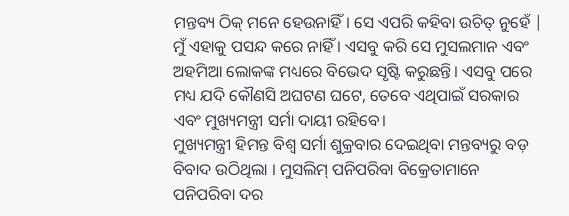ମନ୍ତବ୍ୟ ଠିକ୍ ମନେ ହେଉନାହିଁ। ସେ ଏପରି କହିବା ଉଚିତ୍ ନୁହେଁ | ମୁଁ ଏହାକୁ ପସନ୍ଦ କରେ ନାହିଁ । ଏସବୁ କରି ସେ ମୁସଲମାନ ଏବଂ ଅହମିଆ ଲୋକଙ୍କ ମଧ୍ୟରେ ବିଭେଦ ସୃଷ୍ଟି କରୁଛନ୍ତି। ଏସବୁ ପରେ ମଧ୍ୟ ଯଦି କୌଣସି ଅଘଟଣ ଘଟେ, ତେବେ ଏଥିପାଇଁ ସରକାର ଏବଂ ମୁଖ୍ୟମନ୍ତ୍ରୀ ସର୍ମା ଦାୟୀ ରହିବେ।
ମୁଖ୍ୟମନ୍ତ୍ରୀ ହିମନ୍ତ ବିଶ୍ଵ ସର୍ମା ଶୁକ୍ରବାର ଦେଇଥିବା ମନ୍ତବ୍ୟରୁ ବଡ଼ ବିବାଦ ଉଠିଥିଲା । ମୁସଲିମ୍ ପନିପରିବା ବିକ୍ରେତାମାନେ ପନିପରିବା ଦର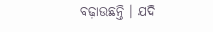ବଢ଼ାଉଛନ୍ତି । ଯଦି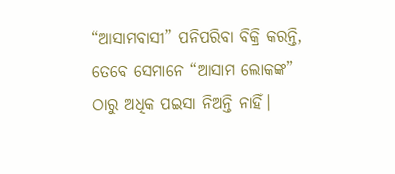“ଆସାମବାସୀ” ପନିପରିବା ବିକ୍ରି କରନ୍ତି, ତେବେ ସେମାନେ “ଆସାମ ଲୋକଙ୍କ” ଠାରୁ ଅଧିକ ପଇସା ନିଅନ୍ତି ନାହିଁ।